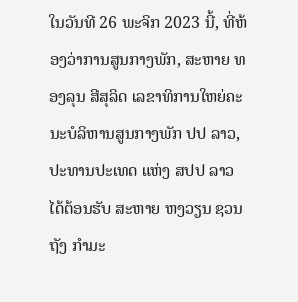ໃນວັນທີ 26 ພະຈິກ 2023 ນີ້, ທີ່ຫ້ອງວ່າການສູນກາງພັກ, ສະຫາຍ ທອງລຸນ ສີສຸລິດ ເລຂາທິການໃຫຍ່ຄະນະບໍລິຫານສູນກາງພັກ ປປ ລາວ, ປະທານປະເທດ ແຫ່ງ ສປປ ລາວ ໄດ້ຕ້ອນຮັບ ສະຫາຍ ຫງວຽນ ຊວນ ຖັງ ກຳມະ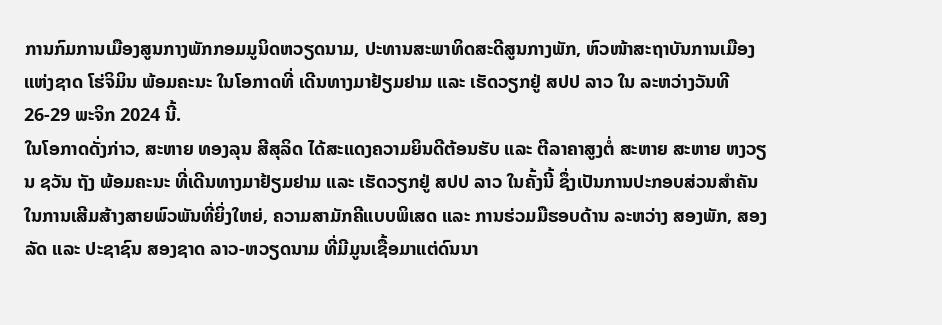ການກົມການເມືອງສູນກາງພັກກອມມູນິດຫວຽດນາມ, ປະທານສະພາທິດສະດີສູນກາງພັກ, ຫົວໜ້າສະຖາບັນການເມືອງແຫ່ງຊາດ ໂຮ່ຈິມິນ ພ້ອມຄະນະ ໃນໂອກາດທີ່ ເດີນທາງມາຢ້ຽມຢາມ ແລະ ເຮັດວຽກຢູ່ ສປປ ລາວ ໃນ ລະຫວ່າງວັນທີ 26-29 ພະຈິກ 2024 ນີ້.
ໃນໂອກາດດັ່ງກ່າວ, ສະຫາຍ ທອງລຸນ ສີສຸລິດ ໄດ້ສະແດງຄວາມຍິນດີຕ້ອນຮັບ ແລະ ຕີລາຄາສູງຕໍ່ ສະຫາຍ ສະຫາຍ ຫງວຽນ ຊວັນ ຖັງ ພ້ອມຄະນະ ທີ່ເດີນທາງມາຢ້ຽມຢາມ ແລະ ເຮັດວຽກຢູ່ ສປປ ລາວ ໃນຄັ້ງນີ້ ຊຶ່ງເປັນການປະກອບສ່ວນສໍາຄັນໃນການເສີມສ້າງສາຍພົວພັນທີ່ຍິ່ງໃຫຍ່, ຄວາມສາມັກຄີແບບພິເສດ ແລະ ການຮ່ວມມືຮອບດ້ານ ລະຫວ່າງ ສອງພັກ, ສອງລັດ ແລະ ປະຊາຊົນ ສອງຊາດ ລາວ-ຫວຽດນາມ ທີ່ມີມູນເຊື້ອມາແຕ່ດົນນາ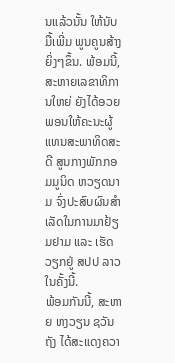ນແລ້ວນັ້ນ ໃຫ້ນັບມື້ເພີ່ມ ພູນຄູນສ້າງຍິ່ງໆຂຶ້ນ. ພ້ອມນີ້, ສະຫາຍເລຂາທິການໃຫຍ່ ຍັງໄດ້ອວຍພອນໃຫ້ຄະນະຜູ້ແທນສະພາທິດສະດີ ສູນກາງພັກກອມມູນິດ ຫວຽດນາມ ຈົ່ງປະສົບຜົນສຳເລັດໃນການມາຢ້ຽມຢາມ ແລະ ເຮັດວຽກຢູ່ ສປປ ລາວ ໃນຄັ້ງນີ້.
ພ້ອມກັນນີ້, ສະຫາຍ ຫງວຽນ ຊວັນ ຖັງ ໄດ້ສະແດງຄວາ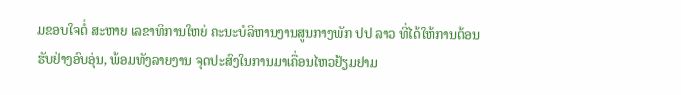ມຂອບໃຈຕໍ່ ສະຫາຍ ເລຂາທິການໃຫຍ່ ຄະນະບໍລິຫານງານສູນກາງພັກ ປປ ລາວ ທີ່ໄດ້ໃຫ້ການຕ້ອນຮັບຢ່າງອົບອຸ່ນ, ພ້ອມທັງລາຍງານ ຈຸດປະສົງໃນການມາເຄື່ອນໄຫວຢ້ຽມຢາມ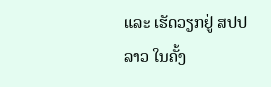ແລະ ເຮັດວຽກຢູ່ ສປປ ລາວ ໃນຄັ້ງ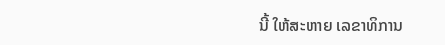ນີ້ ໃຫ້ສະຫາຍ ເລຂາທິການ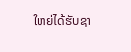ໃຫຍ່ໄດ້ຮັບຊາ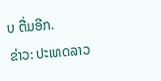ບ ຕື່ມອີກ.
ຂ່າວ: ປະເທດລາວ